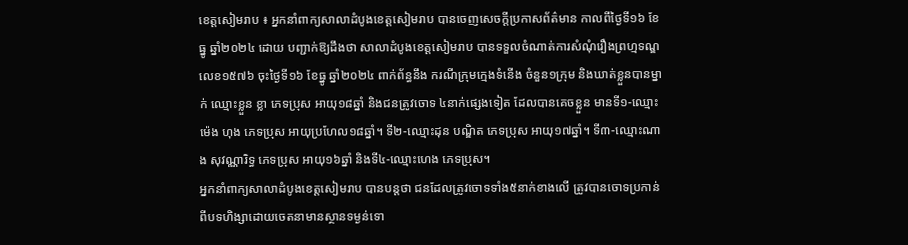ខេត្តសៀមរាប ៖ អ្នកនាំពាក្យសាលាដំបូងខេត្តសៀមរាប បានចេញសេចក្តីប្រកាសព័ត៌មាន កាលពីថ្ងៃទី១៦ ខែធ្នូ ឆ្នាំ២០២៤ ដោយ បញ្ជាក់ឱ្យដឹងថា សាលាដំបូងខេត្តសៀមរាប បានទទួលចំណាត់ការសំណុំរឿងព្រហ្មទណ្ឌ លេខ១៥៧៦ ចុះថ្ងៃទី១៦ ខែធ្នូ ឆ្នាំ២០២៤ ពាក់ព័ន្ធនឹង ករណីក្រុមក្មេងទំនើង ចំនួន១ក្រុម និងឃាត់ខ្លួនបានម្នាក់ ឈ្មោះខ្លួន ខ្លា ភេទប្រុស អាយុ១៨ឆ្នាំ និងជនត្រូវចោទ ៤នាក់ផ្សេងទៀត ដែលបានគេចខ្លួន មានទី១-ឈ្មោះម៉េង ហុង ភេទប្រុស អាយុប្រហែល១៨ឆ្នាំ។ ទី២-ឈ្មោះដុន បណ្ឌិត ភេទប្រុស អាយុ១៧ឆ្នាំ។ ទី៣-ឈ្មោះណាង សុវណ្ណារិទ្ធ ភេទប្រុស អាយុ១៦ឆ្នាំ និងទី៤-ឈ្មោះហេង ភេទប្រុស។
អ្នកនាំពាក្យសាលាដំបូងខេត្តសៀមរាប បានបន្តថា ជនដែលត្រូវចោទទាំង៥នាក់ខាងលើ ត្រូវបានចោទប្រកាន់ពីបទហិង្សាដោយចេតនាមានស្ថានទម្ងន់ទោ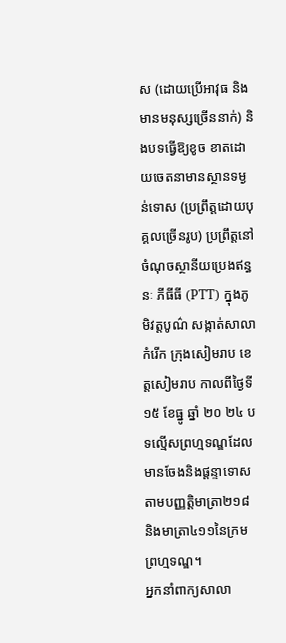ស (ដោយប្រើអាវុធ និងមានមនុស្សច្រើននាក់) និងបទធ្វើឱ្យខូច ខាតដោយចេតនាមានស្ថានទម្ងន់ទោស (ប្រព្រឹត្តដោយបុគ្គលច្រើនរូប) ប្រព្រឹត្តនៅចំណុចស្ថានីយប្រេងឥន្ធនៈ ភីធីធី (PTT) ក្នុងភូមិវត្តបូណ៌ សង្កាត់សាលាកំរើក ក្រុងសៀមរាប ខេត្តសៀមរាប កាលពីថ្ងៃទី១៥ ខែធ្នូ ឆ្នាំ ២០ ២៤ បទល្មើសព្រហ្មទណ្ឌដែលមានចែងនិងផ្តន្ទាទោសតាមបញ្ញត្តិមាត្រា២១៨ និងមាត្រា៤១១នៃក្រមព្រហ្មទណ្ឌ។
អ្នកនាំពាក្យសាលា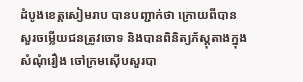ដំបូងខេត្តសៀមរាប បានបញ្ជាក់ថា ក្រោយពីបានសួរចម្លើយជនត្រូវចោទ និងបានពិនិត្យភ័ស្តុតាងក្នុងសំណុំរឿង ចៅក្រមស៊ើបសួរបា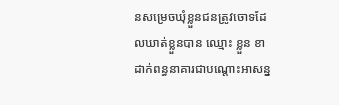នសម្រេចឃុំខ្លួនជនត្រូវចោទដែលឃាត់ខ្លួនបាន ឈ្មោះ ខ្លួន ខា ដាក់ពន្ធនាគារជាបណ្តោះអាសន្ន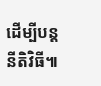ដើម្បីបន្តនីតិវិធី៕